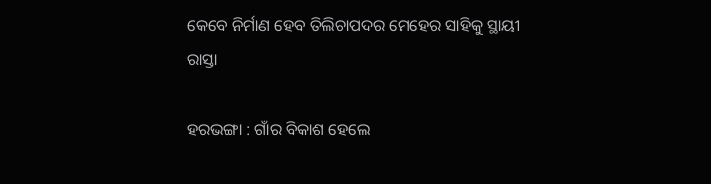କେବେ ନିର୍ମାଣ ହେବ ତିଲିଚାପଦର ମେହେର ସାହିକୁ ସ୍ଥାୟୀ ରାସ୍ତା

ହରଭଙ୍ଗା : ଗାଁର ବିକାଶ ହେଲେ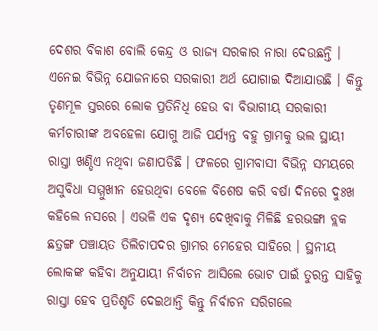ଦେଶର ବିକାଶ ବୋଲି କେନ୍ଦ୍ର ଓ ରାଜ୍ୟ ସରକାର ନାରା ଦେଉଛନ୍ତି । ଏନେଇ ବିଭିନ୍ନ ଯୋଜନାରେ ସରକାରୀ ଅର୍ଥ ଯୋଗାଇ ଦିଆଯାଉଛି । କିନ୍ତୁ ତୃଣମୂଳ ସ୍ତରରେ ଲୋକ ପ୍ରତିନିଧି ହେଉ ବା ବିଭାଗୀୟ ସରକାରୀ କର୍ମଚାରୀଙ୍କ ଅବହେଳା ଯୋଗୁ ଆଜି ପର୍ଯ୍ୟନ୍ତ ବହୁ ଗ୍ରାମକୁ ଭଲ ସ୍ଥାୟୀ ରାସ୍ତା ଖଣ୍ଡିଏ ନଥିବା ଜଣାପଡିଛି । ଫଳରେ ଗ୍ରାମବାସୀ ବିଭିନ୍ନ ସମୟରେ ଅସୁବିଧା ସମ୍ମୁଖୀନ ହେଉଥିବା ବେଳେ ବିଶେଷ କରି ବର୍ଷା ଦିନରେ ଦୁଃଖ କହିଲେ ନସରେ । ଏଭଳି ଏକ ଦୃଶ୍ୟ ଦେଖିବାକୁ ମିଳିଛି ହରଭଙ୍ଗା ବ୍ଲକ ଛତ୍ରଙ୍ଗ ପଞ୍ଚାୟତ ତିଲିଚାପଦର ଗ୍ରାମର ମେହେର ସାହିରେ । ସ୍ଥନୀୟ ଲୋକଙ୍କ କହିବା ଅନୁଯାୟୀ ନିର୍ବାଚନ ଆସିଲେ ଭୋଟ ପାଇଁ ତୁରନ୍ତ ସାହିକୁ ରାସ୍ତା ହେବ ପ୍ରତିଶୃତି ଦେଇଥାନ୍ତି କିନ୍ତୁ ନିର୍ବାଚନ ସରିଗଲେ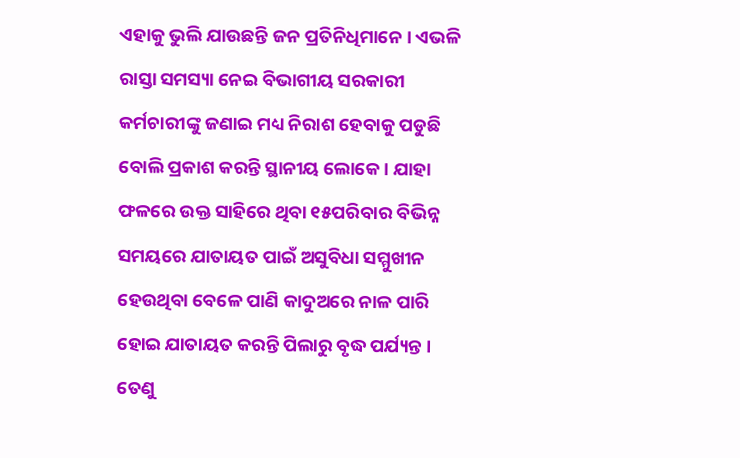ଏହାକୁ ଭୁଲି ଯାଉଛନ୍ତି ଜନ ପ୍ରତିନିଧିମାନେ । ଏଭଳି ରାସ୍ତା ସମସ୍ୟା ନେଇ ବିଭାଗୀୟ ସରକାରୀ କର୍ମଚାରୀଙ୍କୁ ଜଣାଇ ମଧ୍ୟ ନିରାଶ ହେବାକୁ ପଡୁଛି ବୋଲି ପ୍ରକାଶ କରନ୍ତି ସ୍ଥାନୀୟ ଲୋକେ । ଯାହା ଫଳରେ ଉକ୍ତ ସାହିରେ ଥିବା ୧୫ପରିବାର ବିଭିନ୍ନ ସମୟରେ ଯାତାୟତ ପାଇଁ ଅସୁବିଧା ସମ୍ମୁଖୀନ ହେଉଥିବା ବେଳେ ପାଣି କାଦୁଅରେ ନାଳ ପାରି ହୋଇ ଯାତାୟତ କରନ୍ତି ପିଲାରୁ ବୃଦ୍ଧ ପର୍ଯ୍ୟନ୍ତ । ତେଣୁ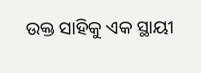ଉକ୍ତ ସାହିକୁ ଏକ ସ୍ଥାୟୀ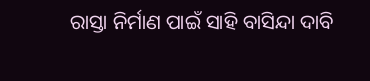ରାସ୍ତା ନିର୍ମାଣ ପାଇଁ ସାହି ବାସିନ୍ଦା ଦାବି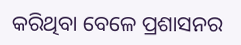କରିଥିବା ବେଳେ ପ୍ରଶାସନର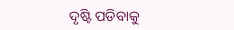ଦୃଷ୍ଟି ପଡିବାକୁ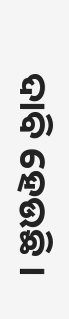ଦାବି ହେଉଛି ।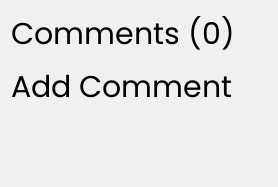Comments (0)
Add Comment